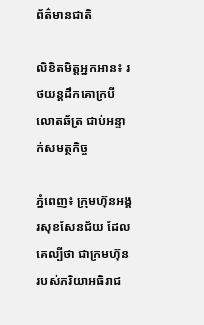ព័ត៌មានជាតិ

លិខិតមិត្តអ្នកអាន៖ រថយន្តដឹកគោក្របី លោតឆ័ត្រ ជាប់អន្ទាក់សមត្ថកិច្ច

ភ្នំពេញ៖ ក្រុមហ៊ុនអង្គរសុខសែនជ័យ ដែលគេល្បីថា ជាក្រមហ៊ុនរបស់ភរិយាអធិរាជ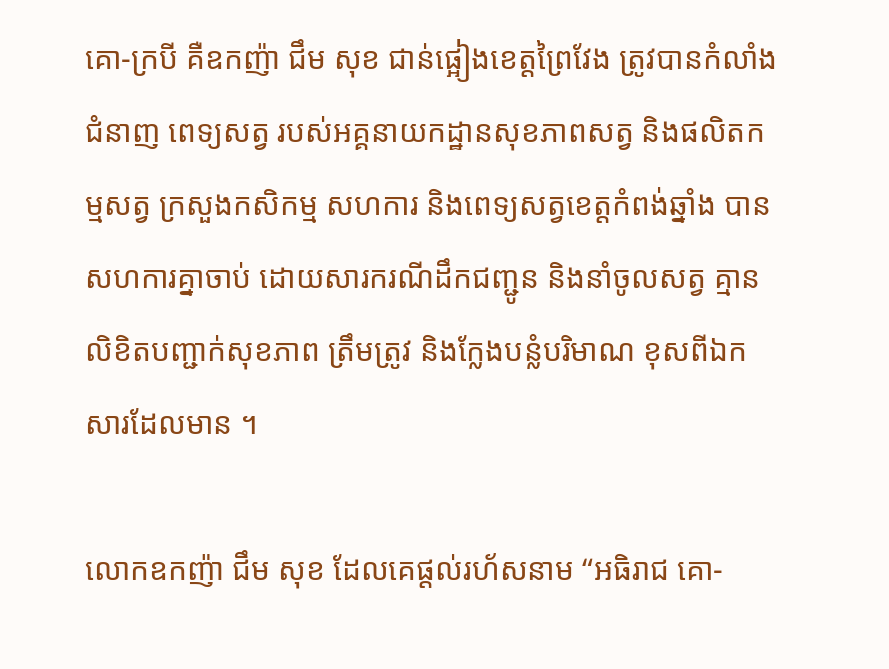គោ-ក្របី គឺឧកញ៉ា ជឹម សុខ ជាន់ផ្អៀងខេត្តព្រៃវែង ត្រូវបានកំលាំងជំនាញ ពេទ្យសត្វ របស់អគ្គនាយកដ្ឋានសុខភាពសត្វ និងផលិតកម្មសត្វ ក្រសួងកសិកម្ម សហការ និងពេទ្យសត្វខេត្តកំពង់ឆ្នាំង បានសហការគ្នាចាប់ ដោយសារករណីដឹកជញ្ជូន និងនាំចូលសត្វ គ្មានលិខិតបញ្ជាក់សុខភាព ត្រឹមត្រូវ និងក្លែងបន្លំបរិមាណ ខុសពីឯកសារដែលមាន ។

លោកឧកញ៉ា ជឹម សុខ ដែលគេផ្តល់រហ័សនាម “អធិរាជ គោ-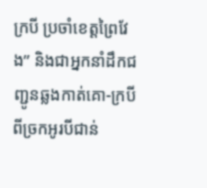ក្របី ប្រចាំខេត្តព្រៃវែង” និងជាអ្នកនាំដឹកជញ្ជូនឆ្លងកាត់គោ-ក្របី ពីច្រកអូរបីជាន់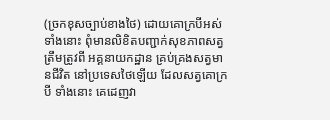(ច្រកខុសច្បាប់ខាងថៃ) ដោយគោក្របីអស់ទាំងនោះ ពុំមានលិខិតបញ្ជាក់សុខភាពសត្វ ត្រឹមត្រូវពី អគ្គនាយកដ្ឋាន គ្រប់គ្រងសត្វមានជីវិត នៅប្រទេសថៃឡើយ ដែលសត្វគោក្របី ទាំងនោះ គេដេញវា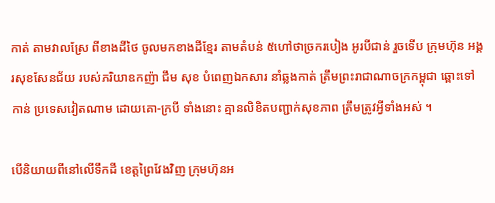កាត់ តាមវាលស្រែ ពីខាងដីថៃ ចូលមកខាងដីខ្មែរ តាមតំបន់ ៥ហៅថាច្រករបៀង អូរបីជាន់ រួចទើប ក្រុមហ៊ុន អង្គរសុខសែនជ័យ របស់ភរិយាឧកញ៉ា ជឹម សុខ បំពេញឯកសារ នាំឆ្លងកាត់ ត្រឹមព្រះរាជាណាចក្រកម្ពុជា ឆ្ពោះទៅកាន់ ប្រទេសវៀតណាម ដោយគោ-ក្របី ទាំងនោះ គ្មានលិខិតបញ្ជាក់សុខភាព ត្រឹមត្រូវអ្វីទាំងអស់ ។

បើនិយាយពីនៅលើទឹកដី ខេត្តព្រៃវែងវិញ ក្រុមហ៊ុនអ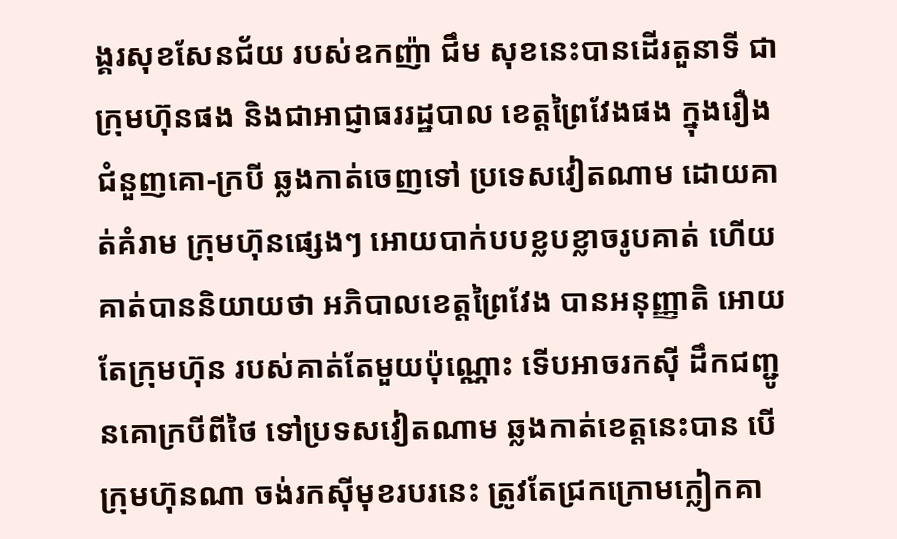ង្គរសុខសែនជ័យ របស់ឧកញ៉ា ជឹម សុខនេះបានដើរតួនាទី ជាក្រុមហ៊ុនផង និងជាអាជ្ញាធររដ្ឋបាល ខេត្តព្រៃវែងផង ក្នុងរឿងជំនួញគោ-ក្របី ឆ្លងកាត់ចេញទៅ ប្រទេសវៀតណាម ដោយគាត់គំរាម ក្រុមហ៊ុនផ្សេងៗ អោយបាក់បបខ្លបខ្លាចរូបគាត់ ហើយគាត់បាននិយាយថា អភិបាលខេត្តព្រៃវែង បានអនុញ្ញាតិ អោយតែក្រុមហ៊ុន របស់គាត់តែមួយប៉ុណ្ណោះ ទើបអាចរកស៊ី ដឹកជញ្ជូនគោក្របីពីថៃ ទៅប្រទសវៀតណាម ឆ្លងកាត់ខេត្តនេះបាន បើក្រុមហ៊ុនណា ចង់រកស៊ីមុខរបរនេះ ត្រូវតែជ្រកក្រោមក្លៀកគា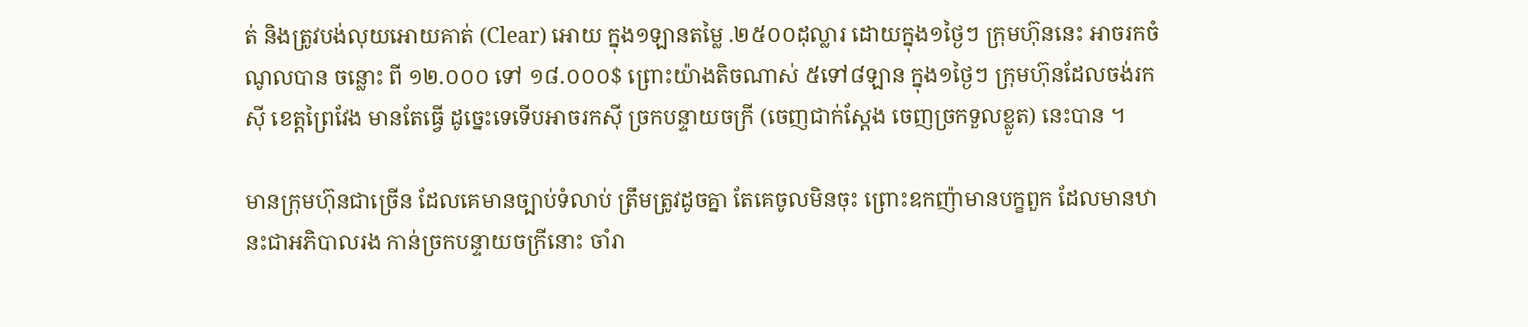ត់ និងត្រូវបង់លុយអោយគាត់ (Clear) អោយ ក្នុង១ឡានតម្លៃ .២៥០០ដុល្លារ ដោយក្នុង១ថ្ងៃៗ ក្រុមហ៊ុននេះ អាចរកចំណូលបាន ចន្លោះ ពី ១២.០០០ ទៅ ១៨.០០០$ ព្រោះយ៉ាងតិចណាស់ ៥ទៅ៨ឡាន ក្នុង១ថ្ងៃៗ ក្រុមហ៊ុនដែលចង់រកស៊ី ខេត្តព្រៃវែង មានតែធ្វើ ដូច្នេះទេទើបអាចរកស៊ី ច្រកបន្ទាយចក្រី (ចេញជាក់ស្តែង ចេញច្រកទួលខ្លូត) នេះបាន ។

មានក្រុមហ៊ុនជាច្រើន ដែលគេមានច្បាប់ទំលាប់ ត្រឹមត្រូវដូចគ្នា តែគេចូលមិនចុះ ព្រោះឧកញ៉ាមានបក្ខពួក ដែលមានឋានះជាអភិបាលរង កាន់ច្រកបន្ទាយចក្រីនោះ ចាំរា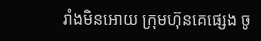រាំងមិនអោយ ក្រុមហ៊ុនគេផ្សេង ចូ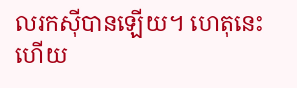លរកស៊ីបានឡើយ។ ហេតុនេះហើយ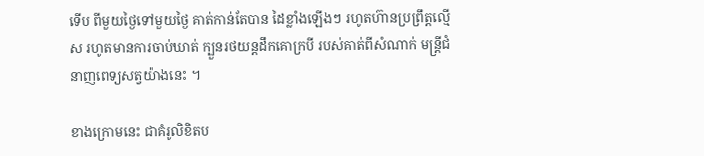ទើប ពីមួយថ្ងៃទៅមួយថ្ងៃ គាត់កាន់តែបាន ដៃខ្លាំងឡើងៗ រហូតហ៊ានប្រព្រឹត្តល្មើស រហូតមានការចាប់ឃាត់ ក្បួនរថយន្តដឹកគោក្របី របស់គាត់ពីសំណាក់ មន្រ្តីជំនាញពេទ្យសត្វយ៉ាងនេះ ។

ខាងក្រោមនេះ ជាគំរូលិខិតប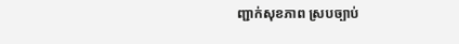ញ្ជាក់សុខភាព ស្របច្បាប់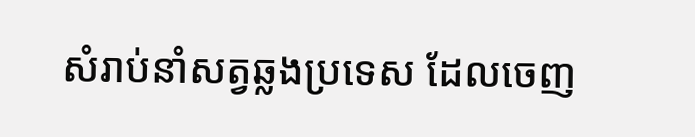សំរាប់នាំសត្វឆ្លងប្រទេស ដែលចេញ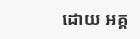ដោយ អគ្គ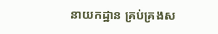នាយកដ្ឋាន គ្រប់គ្រងស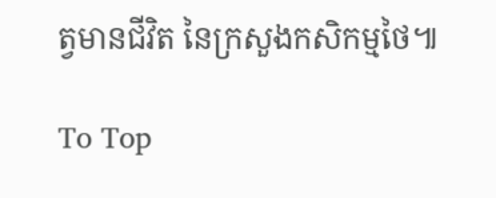ត្វមានជីវិត នៃក្រសួងកសិកម្មថៃ៕

To Top